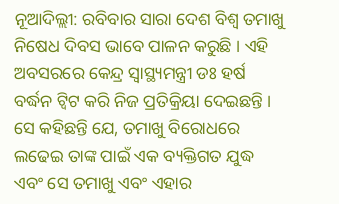ନୂଆଦିଲ୍ଲୀ: ରବିବାର ସାରା ଦେଶ ବିଶ୍ବ ତମାଖୁ ନିଷେଧ ଦିବସ ଭାବେ ପାଳନ କରୁଛି । ଏହି ଅବସରରେ କେନ୍ଦ୍ର ସ୍ବାସ୍ଥ୍ୟମନ୍ତ୍ରୀ ଡଃ ହର୍ଷ ବର୍ଦ୍ଧନ ଟ୍ବିଟ କରି ନିଜ ପ୍ରତିକ୍ରିୟା ଦେଇଛନ୍ତି । ସେ କହିଛନ୍ତି ଯେ, ତମାଖୁ ବିରୋଧରେ ଲଢେଇ ତାଙ୍କ ପାଇଁ ଏକ ବ୍ୟକ୍ତିଗତ ଯୁଦ୍ଧ ଏବଂ ସେ ତମାଖୁ ଏବଂ ଏହାର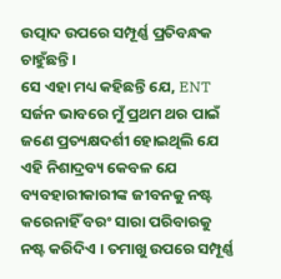ଉତ୍ପାଦ ଉପରେ ସମ୍ପୂର୍ଣ୍ଣ ପ୍ରତିବନ୍ଧକ ଚାହୁଁଛନ୍ତି ।
ସେ ଏହା ମଧ୍ୟ କହିଛନ୍ତି ଯେ, ENT ସର୍ଜନ ଭାବରେ ମୁଁ ପ୍ରଥମ ଥର ପାଇଁ ଜଣେ ପ୍ରତ୍ୟକ୍ଷଦର୍ଶୀ ହୋଇଥିଲି ଯେ ଏହି ନିଶାଦ୍ରବ୍ୟ କେବଳ ଯେ ବ୍ୟବହାରୀକାରୀଙ୍କ ଜୀବନକୁ ନଷ୍ଟ କରେନାହିଁ ବରଂ ସାରା ପରିବାରକୁ ନଷ୍ଟ କରିଦିଏ । ତମାଖୁ ଉପରେ ସମ୍ପୂର୍ଣ୍ଣ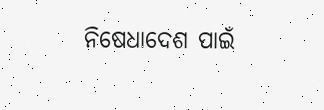ନିଷେଧାଦେଶ ପାଇଁ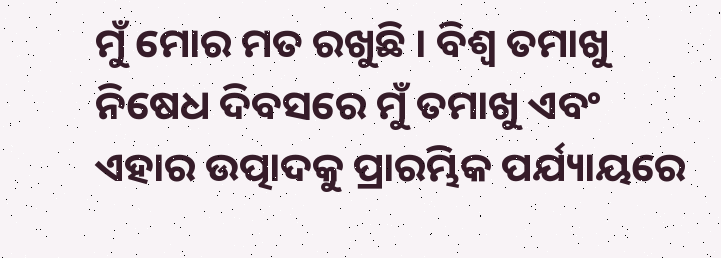ମୁଁ ମୋର ମତ ରଖୁଛି । ବିଶ୍ୱ ତମାଖୁ ନିଷେଧ ଦିବସରେ ମୁଁ ତମାଖୁ ଏବଂ ଏହାର ଉତ୍ପାଦକୁ ପ୍ରାରମ୍ଭିକ ପର୍ଯ୍ୟାୟରେ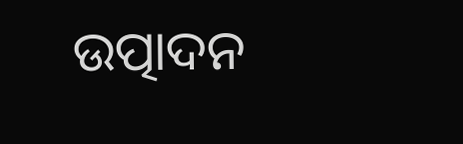ଉତ୍ପାଦନ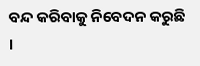ବନ୍ଦ କରିବାକୁ ନିବେଦନ କରୁଛି ।